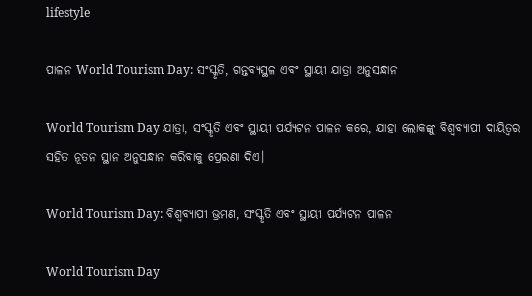lifestyle

ପାଳନ World Tourism Day: ସଂସ୍କୃତି, ଗନ୍ତବ୍ୟସ୍ଥଳ ଏବଂ ସ୍ଥାୟୀ ଯାତ୍ରା ଅନୁସନ୍ଧାନ

World Tourism Day ଯାତ୍ରା, ସଂସ୍କୃତି ଏବଂ ସ୍ଥାୟୀ ପର୍ଯ୍ୟଟନ ପାଳନ କରେ, ଯାହା ଲୋକଙ୍କୁ ବିଶ୍ୱବ୍ୟାପୀ ଦାୟିତ୍ୱର ସହିତ ନୂତନ ସ୍ଥାନ ଅନୁସନ୍ଧାନ କରିବାକୁ ପ୍ରେରଣା ଦିଏ।

World Tourism Day: ବିଶ୍ୱବ୍ୟାପୀ ଭ୍ରମଣ, ସଂସ୍କୃତି ଏବଂ ସ୍ଥାୟୀ ପର୍ଯ୍ୟଟନ ପାଳନ

World Tourism Day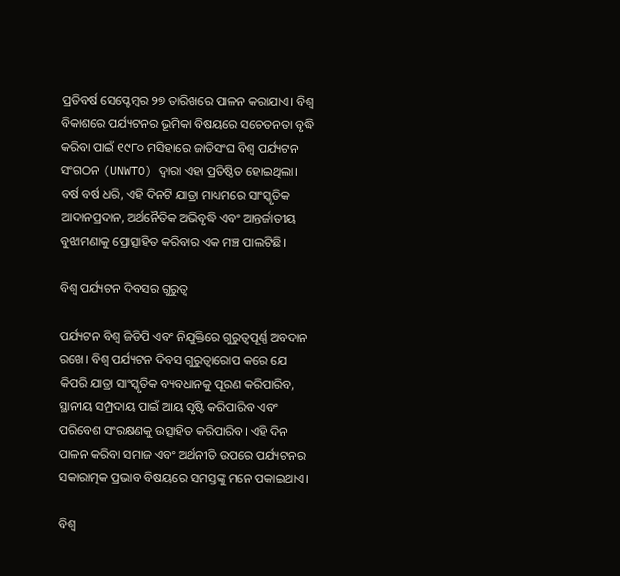ପ୍ରତିବର୍ଷ ସେପ୍ଟେମ୍ବର ୨୭ ତାରିଖରେ ପାଳନ କରାଯାଏ। ବିଶ୍ୱ ବିକାଶରେ ପର୍ଯ୍ୟଟନର ଭୂମିକା ବିଷୟରେ ସଚେତନତା ବୃଦ୍ଧି କରିବା ପାଇଁ ୧୯୮୦ ମସିହାରେ ଜାତିସଂଘ ବିଶ୍ୱ ପର୍ଯ୍ୟଟନ ସଂଗଠନ (UNWTO) ଦ୍ୱାରା ଏହା ପ୍ରତିଷ୍ଠିତ ହୋଇଥିଲା। ବର୍ଷ ବର୍ଷ ଧରି, ଏହି ଦିନଟି ଯାତ୍ରା ମାଧ୍ୟମରେ ସାଂସ୍କୃତିକ ଆଦାନପ୍ରଦାନ, ଅର୍ଥନୈତିକ ଅଭିବୃଦ୍ଧି ଏବଂ ଆନ୍ତର୍ଜାତୀୟ ବୁଝାମଣାକୁ ପ୍ରୋତ୍ସାହିତ କରିବାର ଏକ ମଞ୍ଚ ପାଲଟିଛି।

ବିଶ୍ୱ ପର୍ଯ୍ୟଟନ ଦିବସର ଗୁରୁତ୍ୱ

ପର୍ଯ୍ୟଟନ ବିଶ୍ୱ ଜିଡିପି ଏବଂ ନିଯୁକ୍ତିରେ ଗୁରୁତ୍ୱପୂର୍ଣ୍ଣ ଅବଦାନ ରଖେ। ବିଶ୍ୱ ପର୍ଯ୍ୟଟନ ଦିବସ ଗୁରୁତ୍ୱାରୋପ କରେ ଯେ କିପରି ଯାତ୍ରା ସାଂସ୍କୃତିକ ବ୍ୟବଧାନକୁ ପୂରଣ କରିପାରିବ, ସ୍ଥାନୀୟ ସମ୍ପ୍ରଦାୟ ପାଇଁ ଆୟ ସୃଷ୍ଟି କରିପାରିବ ଏବଂ ପରିବେଶ ସଂରକ୍ଷଣକୁ ଉତ୍ସାହିତ କରିପାରିବ। ଏହି ଦିନ ପାଳନ କରିବା ସମାଜ ଏବଂ ଅର୍ଥନୀତି ଉପରେ ପର୍ଯ୍ୟଟନର ସକାରାତ୍ମକ ପ୍ରଭାବ ବିଷୟରେ ସମସ୍ତଙ୍କୁ ମନେ ପକାଇଥାଏ।

ବିଶ୍ୱ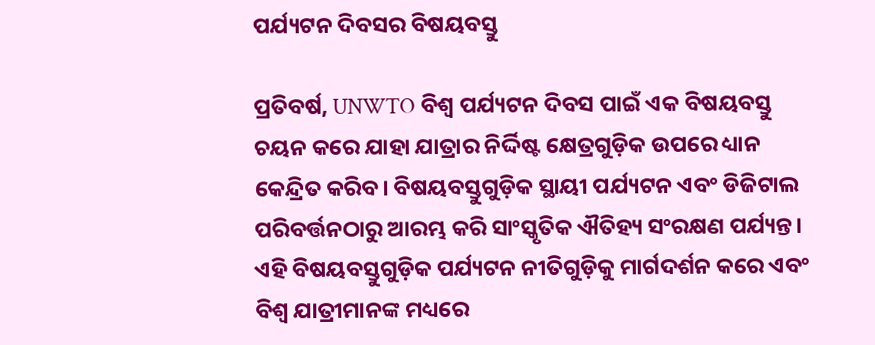ପର୍ଯ୍ୟଟନ ଦିବସର ବିଷୟବସ୍ତୁ

ପ୍ରତିବର୍ଷ, UNWTO ବିଶ୍ୱ ପର୍ଯ୍ୟଟନ ଦିବସ ପାଇଁ ଏକ ବିଷୟବସ୍ତୁ ଚୟନ କରେ ଯାହା ଯାତ୍ରାର ନିର୍ଦ୍ଦିଷ୍ଟ କ୍ଷେତ୍ରଗୁଡ଼ିକ ଉପରେ ଧ୍ୟାନ କେନ୍ଦ୍ରିତ କରିବ। ବିଷୟବସ୍ତୁଗୁଡ଼ିକ ସ୍ଥାୟୀ ପର୍ଯ୍ୟଟନ ଏବଂ ଡିଜିଟାଲ ପରିବର୍ତ୍ତନଠାରୁ ଆରମ୍ଭ କରି ସାଂସ୍କୃତିକ ଐତିହ୍ୟ ସଂରକ୍ଷଣ ପର୍ଯ୍ୟନ୍ତ। ଏହି ବିଷୟବସ୍ତୁଗୁଡ଼ିକ ପର୍ଯ୍ୟଟନ ନୀତିଗୁଡ଼ିକୁ ମାର୍ଗଦର୍ଶନ କରେ ଏବଂ ବିଶ୍ୱ ଯାତ୍ରୀମାନଙ୍କ ମଧ୍ୟରେ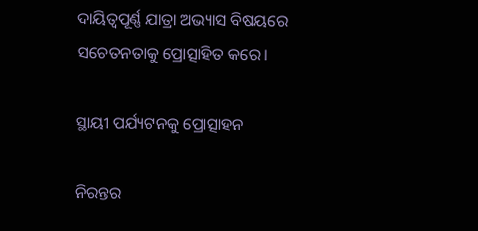ଦାୟିତ୍ୱପୂର୍ଣ୍ଣ ଯାତ୍ରା ଅଭ୍ୟାସ ବିଷୟରେ ସଚେତନତାକୁ ପ୍ରୋତ୍ସାହିତ କରେ।

ସ୍ଥାୟୀ ପର୍ଯ୍ୟଟନକୁ ପ୍ରୋତ୍ସାହନ

ନିରନ୍ତର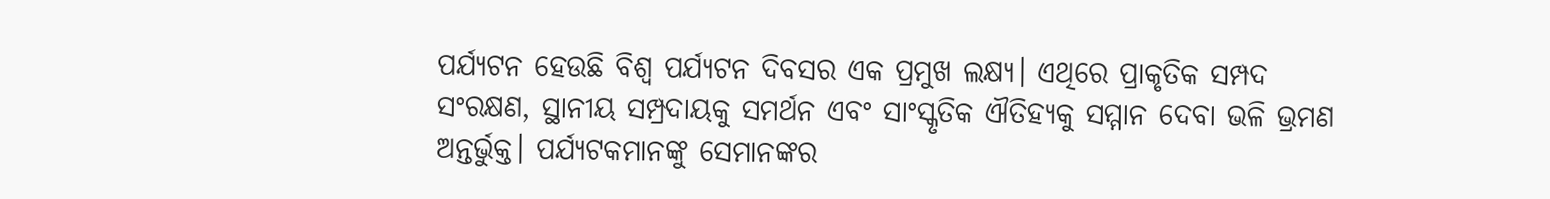ପର୍ଯ୍ୟଟନ ହେଉଛି ବିଶ୍ୱ ପର୍ଯ୍ୟଟନ ଦିବସର ଏକ ପ୍ରମୁଖ ଲକ୍ଷ୍ୟ। ଏଥିରେ ପ୍ରାକୃତିକ ସମ୍ପଦ ସଂରକ୍ଷଣ, ସ୍ଥାନୀୟ ସମ୍ପ୍ରଦାୟକୁ ସମର୍ଥନ ଏବଂ ସାଂସ୍କୃତିକ ଐତିହ୍ୟକୁ ସମ୍ମାନ ଦେବା ଭଳି ଭ୍ରମଣ ଅନ୍ତର୍ଭୁକ୍ତ। ପର୍ଯ୍ୟଟକମାନଙ୍କୁ ସେମାନଙ୍କର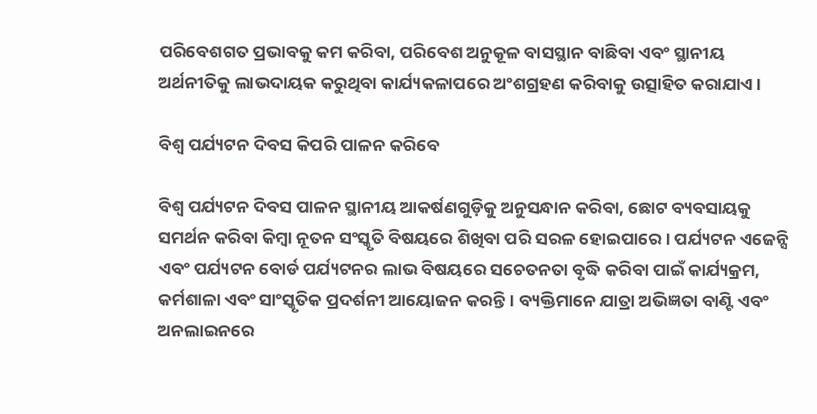ପରିବେଶଗତ ପ୍ରଭାବକୁ କମ କରିବା, ପରିବେଶ ଅନୁକୂଳ ବାସସ୍ଥାନ ବାଛିବା ଏବଂ ସ୍ଥାନୀୟ ଅର୍ଥନୀତିକୁ ଲାଭଦାୟକ କରୁଥିବା କାର୍ଯ୍ୟକଳାପରେ ଅଂଶଗ୍ରହଣ କରିବାକୁ ଉତ୍ସାହିତ କରାଯାଏ।

ବିଶ୍ୱ ପର୍ଯ୍ୟଟନ ଦିବସ କିପରି ପାଳନ କରିବେ

ବିଶ୍ୱ ପର୍ଯ୍ୟଟନ ଦିବସ ପାଳନ ସ୍ଥାନୀୟ ଆକର୍ଷଣଗୁଡ଼ିକୁ ଅନୁସନ୍ଧାନ କରିବା, ଛୋଟ ବ୍ୟବସାୟକୁ ସମର୍ଥନ କରିବା କିମ୍ବା ନୂତନ ସଂସ୍କୃତି ବିଷୟରେ ଶିଖିବା ପରି ସରଳ ହୋଇପାରେ। ପର୍ଯ୍ୟଟନ ଏଜେନ୍ସି ଏବଂ ପର୍ଯ୍ୟଟନ ବୋର୍ଡ ପର୍ଯ୍ୟଟନର ଲାଭ ବିଷୟରେ ସଚେତନତା ବୃଦ୍ଧି କରିବା ପାଇଁ କାର୍ଯ୍ୟକ୍ରମ, କର୍ମଶାଳା ଏବଂ ସାଂସ୍କୃତିକ ପ୍ରଦର୍ଶନୀ ଆୟୋଜନ କରନ୍ତି। ବ୍ୟକ୍ତିମାନେ ଯାତ୍ରା ଅଭିଜ୍ଞତା ବାଣ୍ଟି ଏବଂ ଅନଲାଇନରେ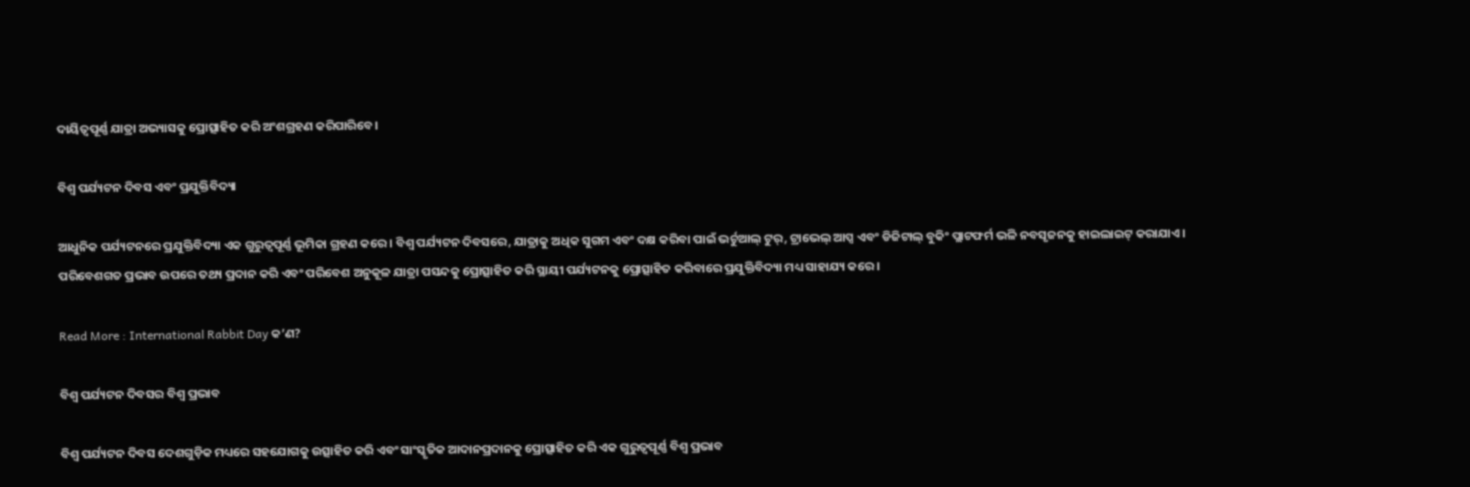ଦାୟିତ୍ୱପୂର୍ଣ୍ଣ ଯାତ୍ରା ଅଭ୍ୟାସକୁ ପ୍ରୋତ୍ସାହିତ କରି ଅଂଶଗ୍ରହଣ କରିପାରିବେ।

ବିଶ୍ୱ ପର୍ଯ୍ୟଟନ ଦିବସ ଏବଂ ପ୍ରଯୁକ୍ତିବିଦ୍ୟା

ଆଧୁନିକ ପର୍ଯ୍ୟଟନରେ ପ୍ରଯୁକ୍ତିବିଦ୍ୟା ଏକ ଗୁରୁତ୍ୱପୂର୍ଣ୍ଣ ଭୂମିକା ଗ୍ରହଣ କରେ। ବିଶ୍ୱ ପର୍ଯ୍ୟଟନ ଦିବସରେ, ଯାତ୍ରାକୁ ଅଧିକ ସୁଗମ ଏବଂ ଦକ୍ଷ କରିବା ପାଇଁ ଭର୍ଚୁଆଲ୍ ଟୁର୍, ଟ୍ରାଭେଲ୍ ଆପ୍ସ ଏବଂ ଡିଜିଟାଲ୍ ବୁକିଂ ପ୍ଲାଟଫର୍ମ ଭଳି ନବସୃଜନକୁ ହାଇଲାଇଟ୍ କରାଯାଏ। ପରିବେଶଗତ ପ୍ରଭାବ ଉପରେ ତଥ୍ୟ ପ୍ରଦାନ କରି ଏବଂ ପରିବେଶ ଅନୁକୂଳ ଯାତ୍ରା ପସନ୍ଦକୁ ପ୍ରୋତ୍ସାହିତ କରି ସ୍ଥାୟୀ ପର୍ଯ୍ୟଟନକୁ ପ୍ରୋତ୍ସାହିତ କରିବାରେ ପ୍ରଯୁକ୍ତିବିଦ୍ୟା ମଧ୍ୟ ସାହାଯ୍ୟ କରେ।

Read More : International Rabbit Day କ’ଣ?

ବିଶ୍ୱ ପର୍ଯ୍ୟଟନ ଦିବସର ବିଶ୍ୱ ପ୍ରଭାବ

ବିଶ୍ୱ ପର୍ଯ୍ୟଟନ ଦିବସ ଦେଶଗୁଡ଼ିକ ମଧ୍ୟରେ ସହଯୋଗକୁ ଉତ୍ସାହିତ କରି ଏବଂ ସାଂସ୍କୃତିକ ଆଦାନପ୍ରଦାନକୁ ପ୍ରୋତ୍ସାହିତ କରି ଏକ ଗୁରୁତ୍ୱପୂର୍ଣ୍ଣ ବିଶ୍ୱ ପ୍ରଭାବ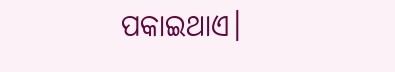ପକାଇଥାଏ।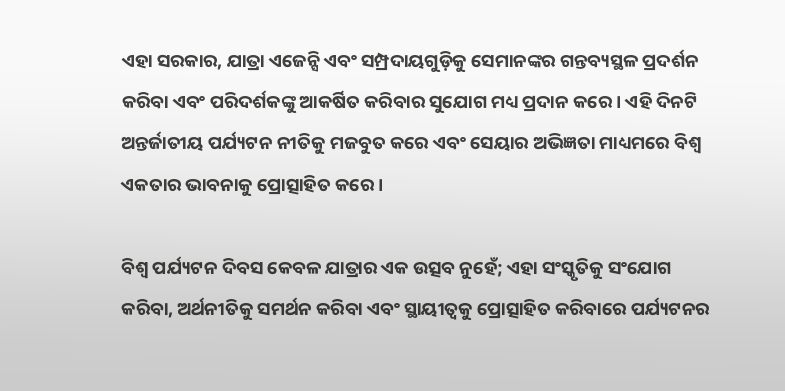ଏହା ସରକାର, ଯାତ୍ରା ଏଜେନ୍ସି ଏବଂ ସମ୍ପ୍ରଦାୟଗୁଡ଼ିକୁ ସେମାନଙ୍କର ଗନ୍ତବ୍ୟସ୍ଥଳ ପ୍ରଦର୍ଶନ କରିବା ଏବଂ ପରିଦର୍ଶକଙ୍କୁ ଆକର୍ଷିତ କରିବାର ସୁଯୋଗ ମଧ୍ୟ ପ୍ରଦାନ କରେ। ଏହି ଦିନଟି ଅନ୍ତର୍ଜାତୀୟ ପର୍ଯ୍ୟଟନ ନୀତିକୁ ମଜବୁତ କରେ ଏବଂ ସେୟାର ଅଭିଜ୍ଞତା ମାଧ୍ୟମରେ ବିଶ୍ୱ ଏକତାର ଭାବନାକୁ ପ୍ରୋତ୍ସାହିତ କରେ।

ବିଶ୍ୱ ପର୍ଯ୍ୟଟନ ଦିବସ କେବଳ ଯାତ୍ରାର ଏକ ଉତ୍ସବ ନୁହେଁ; ଏହା ସଂସ୍କୃତିକୁ ସଂଯୋଗ କରିବା, ଅର୍ଥନୀତିକୁ ସମର୍ଥନ କରିବା ଏବଂ ସ୍ଥାୟୀତ୍ୱକୁ ପ୍ରୋତ୍ସାହିତ କରିବାରେ ପର୍ଯ୍ୟଟନର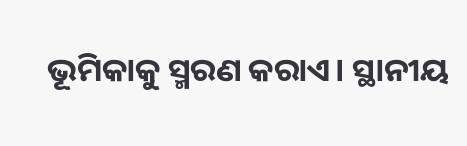ଭୂମିକାକୁ ସ୍ମରଣ କରାଏ। ସ୍ଥାନୀୟ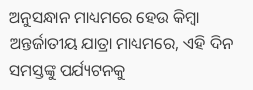ଅନୁସନ୍ଧାନ ମାଧ୍ୟମରେ ହେଉ କିମ୍ବା ଅନ୍ତର୍ଜାତୀୟ ଯାତ୍ରା ମାଧ୍ୟମରେ, ଏହି ଦିନ ସମସ୍ତଙ୍କୁ ପର୍ଯ୍ୟଟନକୁ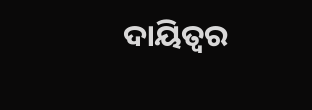ଦାୟିତ୍ୱର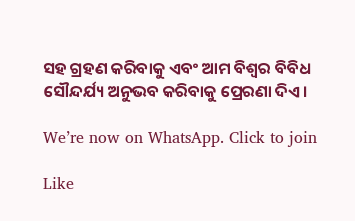ସହ ଗ୍ରହଣ କରିବାକୁ ଏବଂ ଆମ ବିଶ୍ୱର ବିବିଧ ସୌନ୍ଦର୍ଯ୍ୟ ଅନୁଭବ କରିବାକୁ ପ୍ରେରଣା ଦିଏ।

We’re now on WhatsApp. Click to join

Like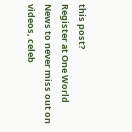this post?
Register at One World News to never miss out on videos, celeb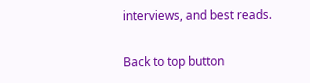interviews, and best reads.

Back to top button